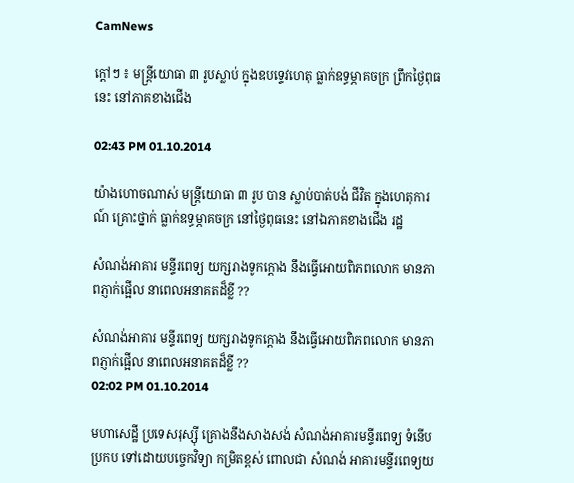CamNews

ក្តៅៗ ៖ មន្រ្តីយោធា ៣ រូបស្លាប់ ក្នុងឧបទ្ទេវហេតុ ធ្លាក់ឧទ្ធម្ភាគចក្រ ព្រឹកថ្ងៃពុធនេះ នៅភាគខាងជើង

02:43 PM 01.10.2014

យ៉ាងហោចណាស់ មន្រ្តីយោធា ៣ រូប បាន ស្លាប់បាត់បង់ ជីវិត ក្នុងហេតុការណ៍ គ្រោះថ្នាក់ ធ្លាក់ឧទ្ធម្ភាគចក្រ នៅថ្ងៃពុធនេះ នៅឯភាគខាងជើង រដ្ឋ

សំណង់អាគារ មន្ទីរពេទ្យ យក្សរាងទូកក្តោង នឹងធ្វើអោយពិភពលោក មានភាពភ្ញាក់ផ្អើល នាពេលអនាគតដ៏ខ្លី ??

សំណង់អាគារ មន្ទីរពេទ្យ យក្សរាងទូកក្តោង នឹងធ្វើអោយពិភពលោក មានភាពភ្ញាក់ផ្អើល នាពេលអនាគតដ៏ខ្លី ??
02:02 PM 01.10.2014

មហាសេដ្ឋី ប្រទេសរុស្ស៊ី គ្រោងនឹងសាងសង់ សំណង់អាគារមន្ទីរពេទ្យ ទំនើប ប្រកប ទៅដោយបច្ចេកវិទ្យា កម្រិតខ្ពស់ ពោលជា សំណង់ អាគារមន្ទីរពេទ្យយ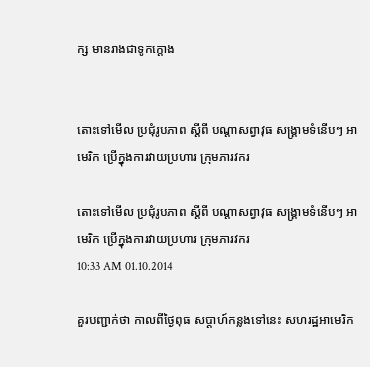ក្ស មានរាងជាទូកក្តោង


តោះទៅមើល ប្រជុំរូបភាព ស្តីពី បណ្តាសព្វាវុធ សង្រ្គាមទំនើបៗ អាមេរិក ប្រើក្នុងការវាយប្រហារ ក្រុមភារវករ

តោះទៅមើល ប្រជុំរូបភាព ស្តីពី បណ្តាសព្វាវុធ សង្រ្គាមទំនើបៗ អាមេរិក ប្រើក្នុងការវាយប្រហារ ក្រុមភារវករ
10:33 AM 01.10.2014

គួរបញ្ជាក់ថា កាលពីថ្ងៃពុធ សប្តាហ៍កន្លងទៅនេះ សហរដ្ឋអាមេរិក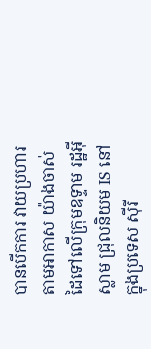បានបើកការ វាយប្រហារ តាមអាកាស យ៉ាងចាស់ដៃទៅលើក្រុមឧទ្ទាម រដ្ឋអ៊ីស្លាម ជ្រុលនិយម IS នៅក្នុងប្រទេស ស៊ីរី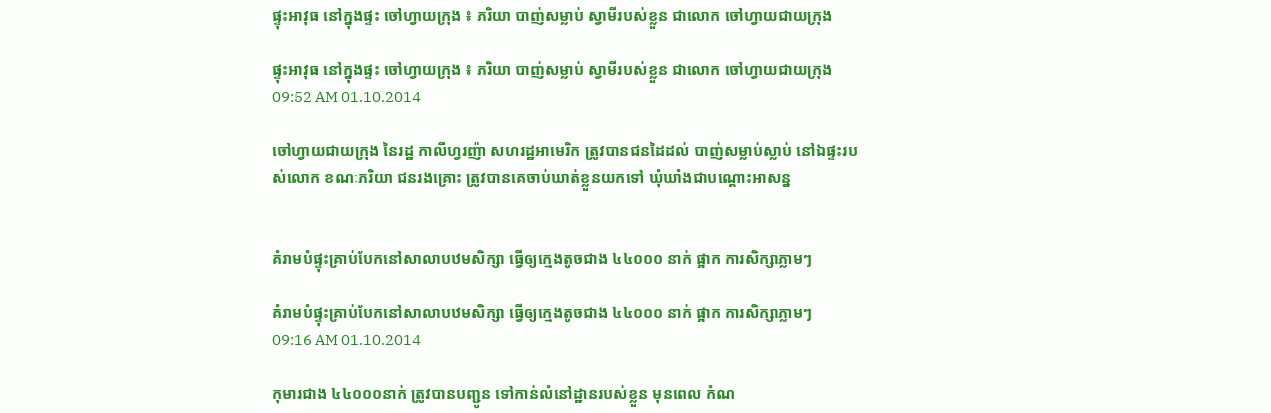ផ្ទុះអាវុធ នៅក្នុងផ្ទះ ចៅហ្វាយក្រុង ៖ ភរិយា បាញ់សម្លាប់ ស្វាមីរបស់ខ្លួន ជាលោក ចៅហ្វាយជាយក្រុង

ផ្ទុះអាវុធ នៅក្នុងផ្ទះ ចៅហ្វាយក្រុង ៖ ភរិយា បាញ់សម្លាប់ ស្វាមីរបស់ខ្លួន ជាលោក ចៅហ្វាយជាយក្រុង
09:52 AM 01.10.2014

ចៅហ្វាយជាយក្រុង នៃរដ្ឋ កាលីហ្វរញ៉ា សហរដ្ឋអាមេរិក ត្រូវបានជនដៃដល់ បាញ់សម្លាប់ស្លាប់ នៅឯផ្ទះរបស់លោក ខណៈភរិយា ជនរងគ្រោះ ត្រូវបានគេចាប់ឃាត់ខ្លួនយកទៅ ឃុំឃាំងជាបណ្តោះអាសន្ន


គំរាមបំផ្ទុះគ្រាប់បែកនៅសាលាបឋមសិក្សា ធ្វើឲ្យក្មេងតូចជាង ៤៤០០០ នាក់ ផ្អាក ការសិក្សាភ្លាមៗ

គំរាមបំផ្ទុះគ្រាប់បែកនៅសាលាបឋមសិក្សា ធ្វើឲ្យក្មេងតូចជាង ៤៤០០០ នាក់ ផ្អាក ការសិក្សាភ្លាមៗ
09:16 AM 01.10.2014

កុមារជាង ៤៤០០០នាក់ ត្រូវបានបញ្ជូន ទៅកាន់លំនៅដ្ឋានរបស់ខ្លួន មុនពេល កំណ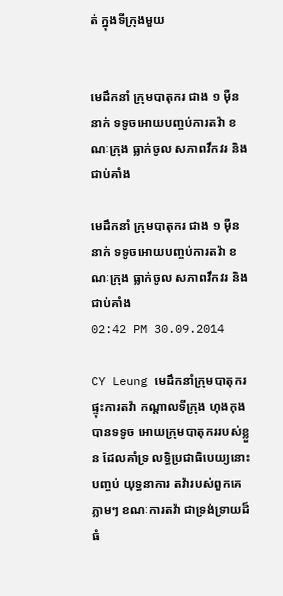ត់ ក្នុងទីក្រុងមួយ


មេដឹកនាំ ក្រុមបាតុករ ជាង ១ ម៉ឺននាក់ ទទូចអោយបញ្ចប់ការតវ៉ា ខណៈក្រុង ធ្លាក់ចូល សភាពវឹកវរ និង ជាប់គាំង

មេដឹកនាំ ក្រុមបាតុករ ជាង ១ ម៉ឺននាក់ ទទូចអោយបញ្ចប់ការតវ៉ា ខណៈក្រុង ធ្លាក់ចូល សភាពវឹកវរ និង ជាប់គាំង
02:42 PM 30.09.2014

CY Leung មេដឹកនាំក្រុមបាតុករ ផ្ទុះការតវ៉ា កណ្តាលទីក្រុង ហុងកុង បានទទូច អោយក្រុមបាតុកររបស់ខ្លួន ដែលគាំទ្រ លទ្ធិប្រជាធិបេយ្យនោះ បញ្ចប់ យុទ្ធនាការ តវ៉ារបស់ពួកគេ ភ្លាមៗ ខណៈការតវ៉ា ជាទ្រង់ទ្រាយដ៏ធំ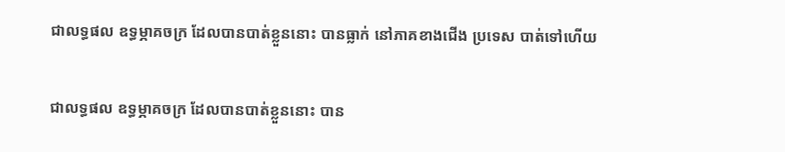ជាលទ្ធផល ឧទ្ធម្ភាគចក្រ ដែលបានបាត់ខ្លួននោះ បានធ្លាក់ នៅភាគខាងជើង ប្រទេស បាត់ទៅហើយ

ជាលទ្ធផល ឧទ្ធម្ភាគចក្រ ដែលបានបាត់ខ្លួននោះ បាន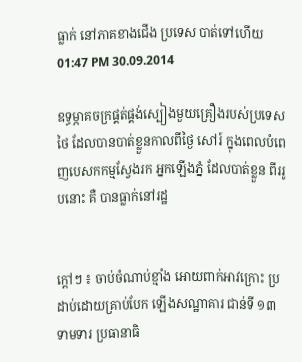ធ្លាក់ នៅភាគខាងជើង ប្រទេស បាត់ទៅហើយ
01:47 PM 30.09.2014

ឧទ្ធម្ភាគចក្រផ្គត់ផ្គង់ស្បៀងមួយគ្រឿងរបស់ប្រទេសថៃ ដែលបានបាត់ខ្លួនកាលពីថ្ងៃ សៅរ៍ ក្នុងពេលបំពេញបេសកកម្មស្វែងរក អ្នកឡើងភ្នំ ដែលបាត់ខ្លួន ពីររូបនោះ គឺ បានធ្លាក់នៅរដ្ឋ


ក្តៅៗ ៖ ចាប់ចំណាប់ខ្មាំង អោយពាក់អាវក្រោះ ប្រដាប់ដោយគ្រាប់បែក ឡើងសណ្ឋាគារ ជាន់ទី ១៣ ទាមទារ ប្រធានាធិ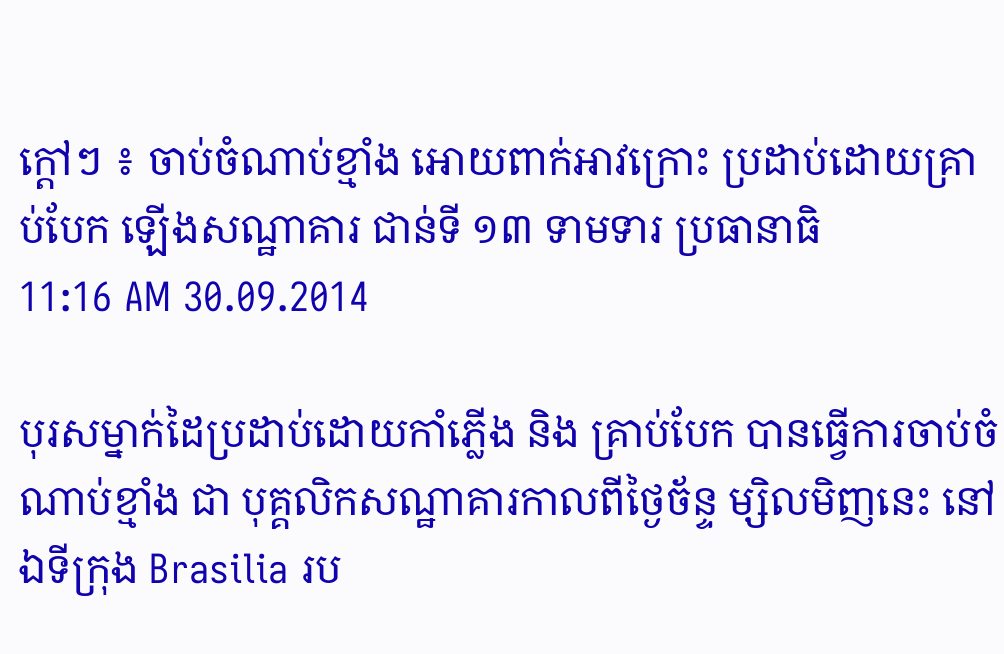ក្តៅៗ ៖ ចាប់ចំណាប់ខ្មាំង អោយពាក់អាវក្រោះ ប្រដាប់ដោយគ្រាប់បែក ឡើងសណ្ឋាគារ ជាន់ទី ១៣ ទាមទារ ប្រធានាធិ
11:16 AM 30.09.2014

បុរសម្នាក់ដៃប្រដាប់ដោយកាំភ្លើង និង គ្រាប់បែក បានធ្វើការចាប់ចំណាប់ខ្មាំង ជា បុគ្គលិកសណ្ឋាគារកាលពីថ្ងៃច័ន្ទ ម្សិលមិញនេះ នៅឯទីក្រុង Brasilia រប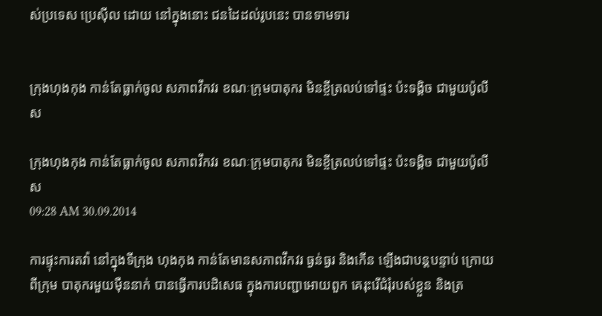ស់ប្រទេស ប្រេស៊ីល ដោយ នៅក្នុងនោះ ជនដៃដល់រូបនេះ បានទាមទារ


ក្រុងហុងកុង កាន់តែធ្លាក់ចូល សភាពវឹកវរ ខណៈក្រុមបាតុករ មិនខ្ចីត្រលប់ទៅផ្ទះ ប៉ះទង្គិច ជាមួយប៉ូលីស

ក្រុងហុងកុង កាន់តែធ្លាក់ចូល សភាពវឹកវរ ខណៈក្រុមបាតុករ មិនខ្ចីត្រលប់ទៅផ្ទះ ប៉ះទង្គិច ជាមួយប៉ូលីស
09:28 AM 30.09.2014

ការផ្ទុះការតវ៉ា នៅក្នុងទីក្រុង ហុងកុង កាន់តែមានសភាពវឹកវរ ធ្ងន់ធ្ងរ និងកើន ឡើងជាបន្តបន្ទាប់ ក្រោយពីក្រុម បាតុករមួយម៉ឺននាក់ បានធ្វើការបដិសេធ ក្នុងការបញ្ជាអោយពួក គេរុះរើជំរុំរបស់ខ្លួន និងត្រ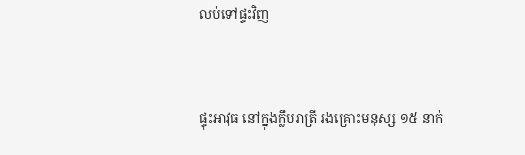លប់ទៅផ្ទះវិញ


ផ្ទុះអាវុធ នៅក្នុងក្លឹបរាត្រី រងគ្រោះមនុស្ស ១៥ នាក់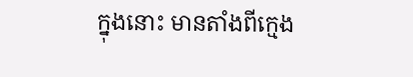ក្នុងនោះ មានតាំងពីក្មេង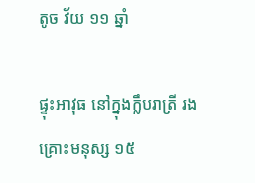តូច វ័យ ១១ ឆ្នាំ

ផ្ទុះអាវុធ នៅក្នុងក្លឹបរាត្រី រងគ្រោះមនុស្ស ១៥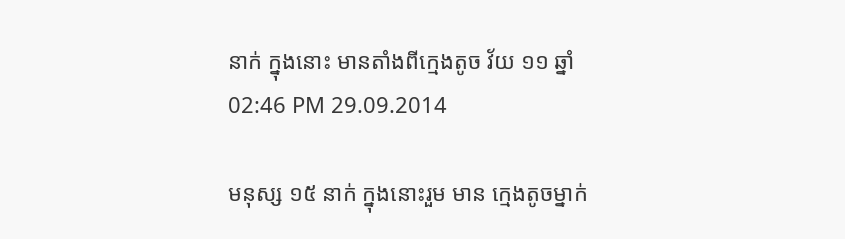នាក់ ក្នុងនោះ មានតាំងពីក្មេងតូច វ័យ ១១ ឆ្នាំ
02:46 PM 29.09.2014

មនុស្ស ១៥ នាក់ ក្នុងនោះរួម មាន ក្មេងតូចម្នាក់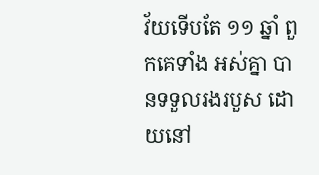វ័យទើបតែ ១១ ឆ្នាំ ពួកគេទាំង អស់គ្នា បានទទួលរងរបួស ដោយនៅ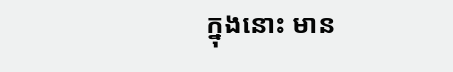ក្នុងនោះ មាន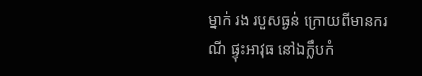ម្នាក់ រង របួសធ្ងន់ ក្រោយពីមានករណី ផ្ទុះអាវុធ នៅឯក្លឹបកំ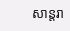សាន្តរា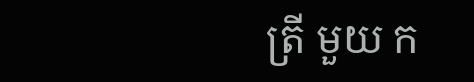ត្រី មួយ ក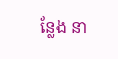ន្លែង នា